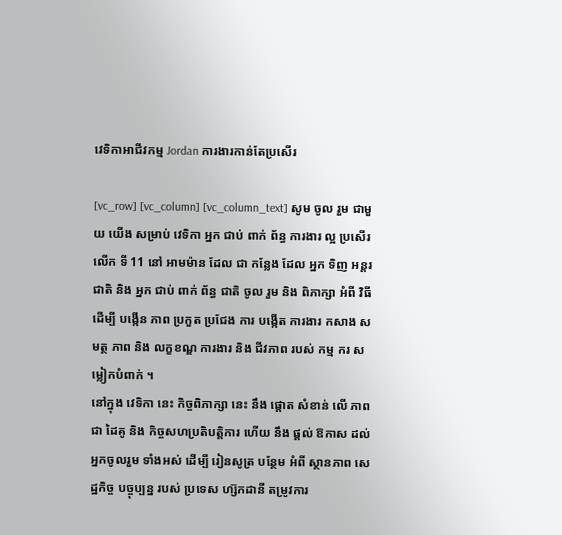វេទិកាអាជីវកម្ម Jordan ការងារកាន់តែប្រសើរ

[vc_row] [vc_column] [vc_column_text] សូម ចូល រួម ជាមួយ យើង សម្រាប់ វេទិកា អ្នក ជាប់ ពាក់ ព័ន្ធ ការងារ ល្អ ប្រសើរ លើក ទី 11 នៅ អាមម៉ាន ដែល ជា កន្លែង ដែល អ្នក ទិញ អន្តរ ជាតិ និង អ្នក ជាប់ ពាក់ ព័ន្ធ ជាតិ ចូល រួម និង ពិភាក្សា អំពី វិធី ដើម្បី បង្កើន ភាព ប្រកួត ប្រជែង ការ បង្កើត ការងារ កសាង សមត្ថ ភាព និង លក្ខខណ្ឌ ការងារ និង ជីវភាព របស់ កម្ម ករ សម្លៀកបំពាក់ ។
នៅក្នុង វេទិកា នេះ កិច្ចពិភាក្សា នេះ នឹង ផ្តោត សំខាន់ លើ ភាព ជា ដៃគូ និង កិច្ចសហប្រតិបត្តិការ ហើយ នឹង ផ្តល់ ឱកាស ដល់ អ្នកចូលរួម ទាំងអស់ ដើម្បី រៀនសូត្រ បន្ថែម អំពី ស្ថានភាព សេដ្ឋកិច្ច បច្ចុប្បន្ន របស់ ប្រទេស ហ្ស៊កដានី តម្រូវការ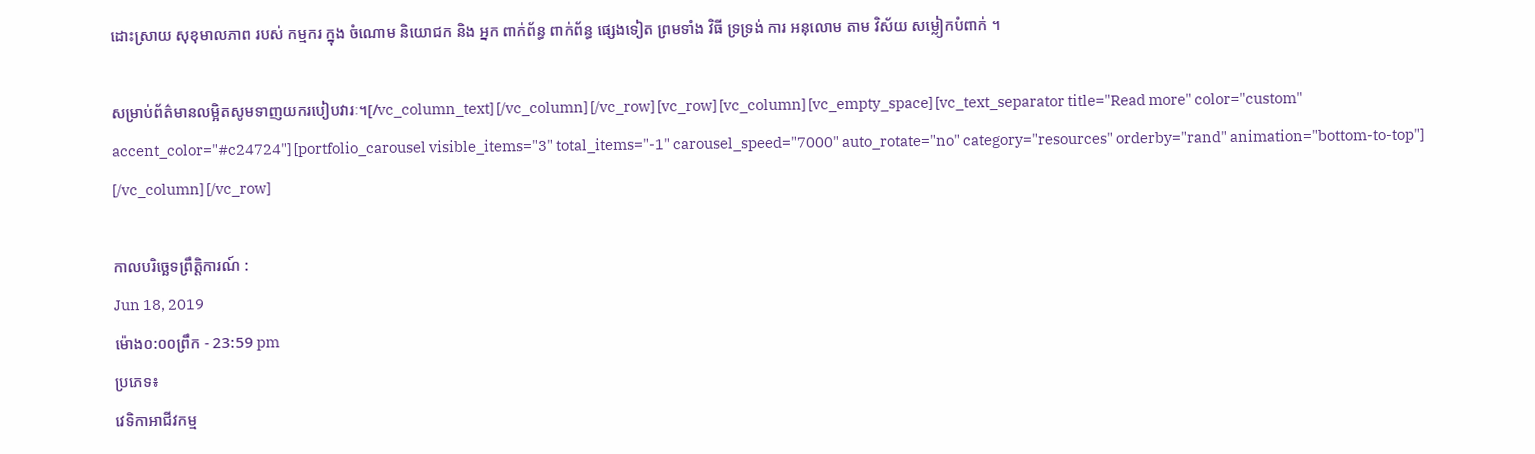ដោះស្រាយ សុខុមាលភាព របស់ កម្មករ ក្នុង ចំណោម និយោជក និង អ្នក ពាក់ព័ន្ធ ពាក់ព័ន្ធ ផ្សេងទៀត ព្រមទាំង វិធី ទ្រទ្រង់ ការ អនុលោម តាម វិស័យ សម្លៀកបំពាក់ ។

សម្រាប់ព័ត៌មានលម្អិតសូមទាញយករបៀបវារៈ។[/vc_column_text] [/vc_column] [/vc_row] [vc_row] [vc_column] [vc_empty_space] [vc_text_separator title="Read more" color="custom" accent_color="#c24724"] [portfolio_carousel visible_items="3" total_items="-1" carousel_speed="7000" auto_rotate="no" category="resources" orderby="rand" animation="bottom-to-top"] [/vc_column] [/vc_row]

កាលបរិច្ឆេទព្រឹត្តិការណ៍ :
Jun 18, 2019
ម៉ោង០:០០ព្រឹក - 23:59 pm
ប្រភេទ៖
វេទិកាអាជីវកម្ម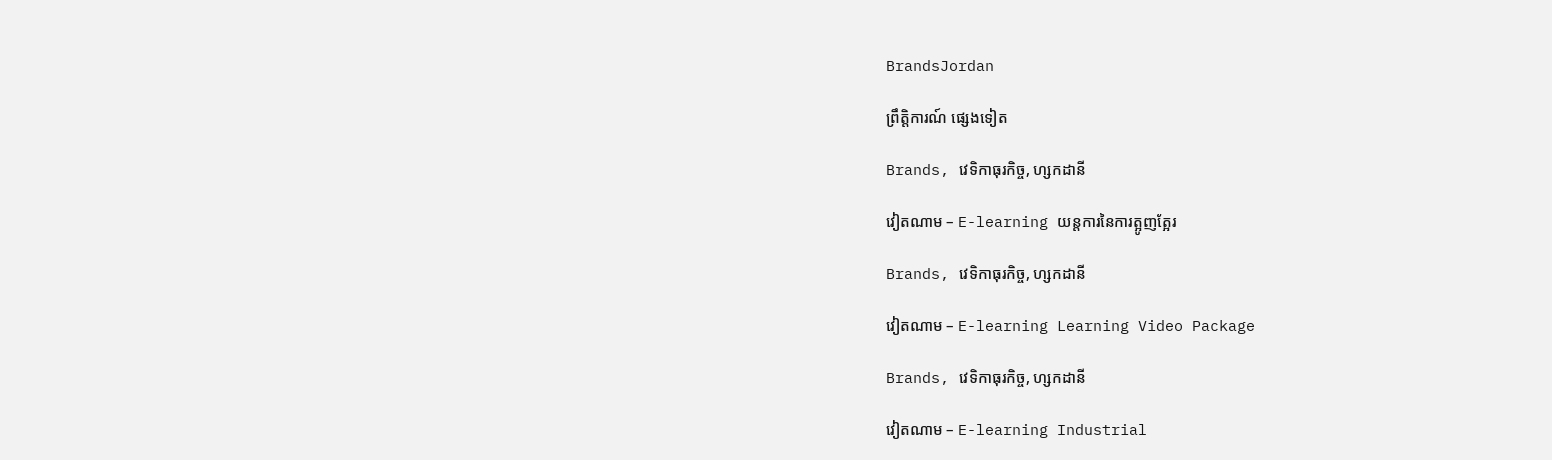BrandsJordan

ព្រឹត្តិការណ៍ ផ្សេងទៀត

Brands, វេទិកាធុរកិច្ច, ហ្សកដានី

វៀតណាម – E-learning យន្តការនៃការត្អូញត្អែរ

Brands, វេទិកាធុរកិច្ច, ហ្សកដានី

វៀតណាម – E-learning Learning Video Package

Brands, វេទិកាធុរកិច្ច, ហ្សកដានី

វៀតណាម – E-learning Industrial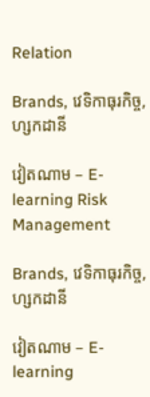Relation

Brands, វេទិកាធុរកិច្ច, ហ្សកដានី

វៀតណាម – E-learning Risk Management

Brands, វេទិកាធុរកិច្ច, ហ្សកដានី

វៀតណាម – E-learning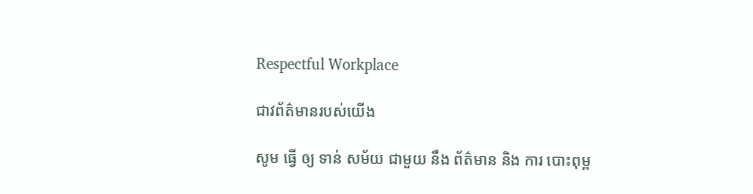Respectful Workplace

ជាវព័ត៌មានរបស់យើង

សូម ធ្វើ ឲ្យ ទាន់ សម័យ ជាមួយ នឹង ព័ត៌មាន និង ការ បោះពុម្ព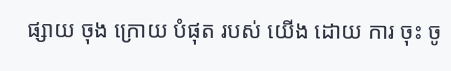ផ្សាយ ចុង ក្រោយ បំផុត របស់ យើង ដោយ ការ ចុះ ចូ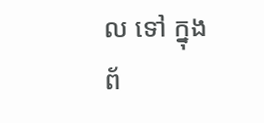ល ទៅ ក្នុង ព័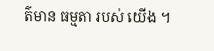ត៌មាន ធម្មតា របស់ យើង ។